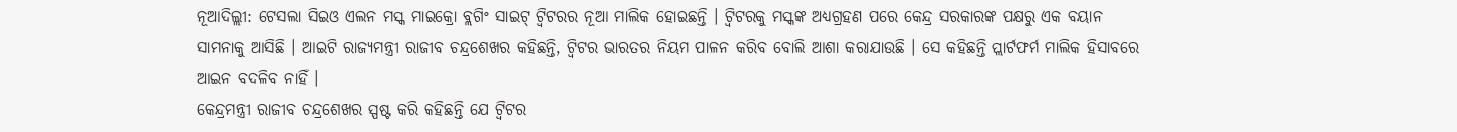ନୂଆଦିଲ୍ଲୀ: ଟେସଲା ସିଇଓ ଏଲନ ମସ୍କ ମାଇକ୍ରୋ ବ୍ଲଗିଂ ସାଇଟ୍ ଟ୍ୱିଟରର ନୂଆ ମାଲିକ ହୋଇଛନ୍ତି । ଟ୍ୱିଟରକୁ ମସ୍କଙ୍କ ଅଧ୍ୟଗ୍ରହଣ ପରେ କେନ୍ଦ୍ର ସରକାରଙ୍କ ପକ୍ଷରୁ ଏକ ବୟାନ ସାମନାକୁ ଆସିଛି । ଆଇଟି ରାଜ୍ୟମନ୍ତ୍ରୀ ରାଜୀବ ଚନ୍ଦ୍ରଶେଖର କହିଛନ୍ତି, ଟ୍ୱିଟର ଭାରତର ନିୟମ ପାଳନ କରିବ ବୋଲି ଆଶା କରାଯାଉଛି । ସେ କହିଛନ୍ତି ପ୍ଲାର୍ଟଫର୍ମ ମାଲିକ ହିସାବରେ ଆଇନ ବଦଳିବ ନାହିଁ ।
କେନ୍ଦ୍ରମନ୍ତ୍ରୀ ରାଜୀବ ଚନ୍ଦ୍ରଶେଖର ସ୍ପଷ୍ଟ କରି କହିଛନ୍ତି ଯେ ଟ୍ୱିଟର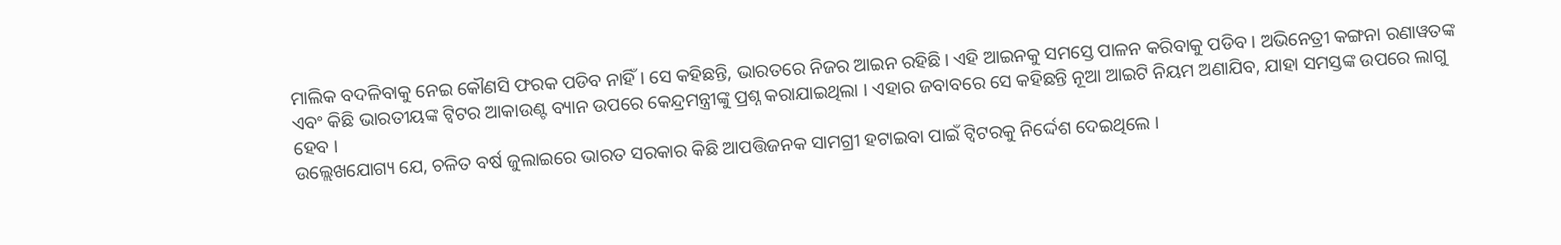ମାଲିକ ବଦଳିବାକୁ ନେଇ କୌଣସି ଫରକ ପଡିବ ନାହିଁ । ସେ କହିଛନ୍ତି, ଭାରତରେ ନିଜର ଆଇନ ରହିଛି। ଏହି ଆଇନକୁ ସମସ୍ତେ ପାଳନ କରିବାକୁ ପଡିବ । ଅଭିନେତ୍ରୀ କଙ୍ଗନା ରଣାୱତଙ୍କ ଏବଂ କିଛି ଭାରତୀୟଙ୍କ ଟ୍ୱିଟର ଆକାଉଣ୍ଟ ବ୍ୟାନ ଉପରେ କେନ୍ଦ୍ରମନ୍ତ୍ରୀଙ୍କୁ ପ୍ରଶ୍ନ କରାଯାଇଥିଲା । ଏହାର ଜବାବରେ ସେ କହିଛନ୍ତି ନୂଆ ଆଇଟି ନିୟମ ଅଣାଯିବ, ଯାହା ସମସ୍ତଙ୍କ ଉପରେ ଲାଗୁ ହେବ ।
ଉଲ୍ଲେଖଯୋଗ୍ୟ ଯେ, ଚଳିତ ବର୍ଷ ଜୁଲାଇରେ ଭାରତ ସରକାର କିଛି ଆପତ୍ତିଜନକ ସାମଗ୍ରୀ ହଟାଇବା ପାଇଁ ଟ୍ୱିଟରକୁ ନିର୍ଦ୍ଦେଶ ଦେଇଥିଲେ ।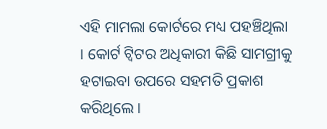ଏହି ମାମଲା କୋର୍ଟରେ ମଧ୍ୟ ପହଞ୍ଚିଥିଲା । କୋର୍ଟ ଟ୍ୱିଟର ଅଧିକାରୀ କିଛି ସାମଗ୍ରୀକୁ ହଟାଇବା ଉପରେ ସହମତି ପ୍ରକାଶ କରିଥିଲେ ।